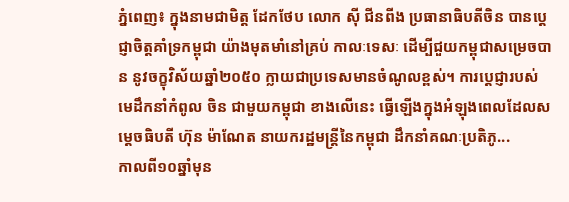ភ្នំពេញ៖ ក្នុងនាមជាមិត្ត ដែកថែប លោក ស៊ី ជីនពីង ប្រធានាធិបតីចិន បានប្តេជ្ញាចិត្តគាំទ្រកម្ពុជា យ៉ាងមុតមាំនៅគ្រប់ កាលៈទេសៈ ដើម្បីជួយកម្ពុជាសម្រេចបាន នូវចក្ខុវិស័យឆ្នាំ២០៥០ ក្លាយជាប្រទេសមានចំណូលខ្ពស់។ ការប្តេជ្ញារបស់មេដឹកនាំកំពូល ចិន ជាមួយកម្ពុជា ខាងលេីនេះ ធ្វេីឡេីងក្នុងអំឡុងពេលដែលសម្តេចធិបតី ហ៊ុន ម៉ាណែត នាយករដ្ឋមន្ត្រីនៃកម្ពុជា ដឹកនាំគណៈប្រតិភូ...
កាលពី១០ឆ្នាំមុន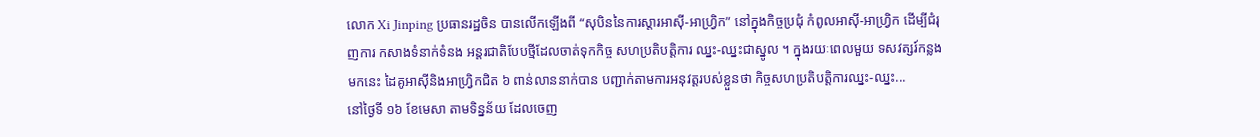លោក Xi Jinping ប្រធានរដ្ឋចិន បានលើកឡើងពី “សុបិននៃការស្តារអាស៊ី-អាហ្រ្វិក” នៅក្នុងកិច្ចប្រជុំ កំពូលអាស៊ី-អាហ្រ្វិក ដើម្បីជំរុញការ កសាងទំនាក់ទំនង អន្តរជាតិបែបថ្មីដែលចាត់ទុកកិច្ច សហប្រតិបត្តិការ ឈ្នះ-ឈ្នះជាស្នូល ។ ក្នុងរយៈពេលមួយ ទសវត្សរ៍កន្លងមកនេះ ដៃគូអាស៊ីនិងអាហ្រ្វិកជិត ៦ ពាន់លាននាក់បាន បញ្ជាក់តាមការអនុវត្តរបស់ខ្លួនថា កិច្ចសហប្រតិបត្តិការឈ្នះ-ឈ្នះ...
នៅថ្ងៃទី ១៦ ខែមេសា តាមទិន្នន័យ ដែលចេញ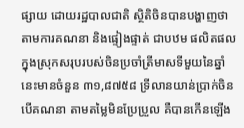ផ្សាយ ដោយរដ្ឋបាលជាតិ ស្ថិតិចិនបានបង្ហាញថា តាមការគណនា និងផ្ទៀងផ្ទាត់ ជាបឋម ផលិតផលក្នុងស្រុកសរុបរបស់ចិនប្រចាំត្រីមាសទីមួយនៃឆ្នាំនេះមានចំនួន ៣១,៨៧៥៨ ទ្រីលានយាន់ប្រាក់ចិន បើគណនា តាមតម្លៃមិនប្រែប្រួល គឺបានកើនឡើង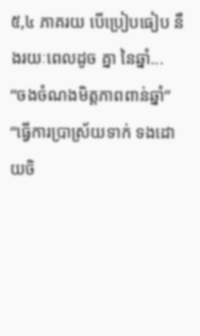៥,៤ ភាគរយ បើប្រៀបធៀប នឹងរយៈពេលដូច គ្នា នៃឆ្នាំ...
“ចងចំណងមិត្តភាពពាន់ឆ្នាំ” “ធ្វើការប្រាស្រ័យទាក់ ទងដោយចិ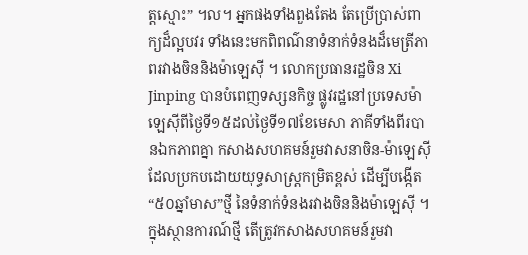ត្តស្មោះ” ។ល។ អ្នកផងទាំងពួងតែង តែប្រើប្រាស់ពាក្យដ៏ល្អបវរ ទាំងនេះមកពិពណ៌នាទំនាក់ទំនងដ៏មេត្រីភាពរវាងចិននិងម៉ាឡេស៊ី ។ លោកប្រធានរដ្ឋចិន Xi Jinping បានបំពេញទស្សនកិច្ច ផ្លូវរដ្ឋនៅប្រទេសម៉ាឡេស៊ីពីថ្ងៃទី១៥ដល់ថ្ងៃទី១៧ខែមេសា ភាគីទាំងពីរបានឯកភាពគ្នា កសាងសហគមន៍រួមវាសនាចិន-ម៉ាឡេស៊ី ដែលប្រកបដោយយុទ្ធសាស្ត្រកម្រិតខ្ពស់ ដើម្បីបង្កើត“៥០ឆ្នាំមាស”ថ្មី នៃទំនាក់ទំនងរវាងចិននិងម៉ាឡេស៊ី ។ ក្នុងស្ថានការណ៍ថ្មី តើត្រូវកសាងសហគមន៍រួមវា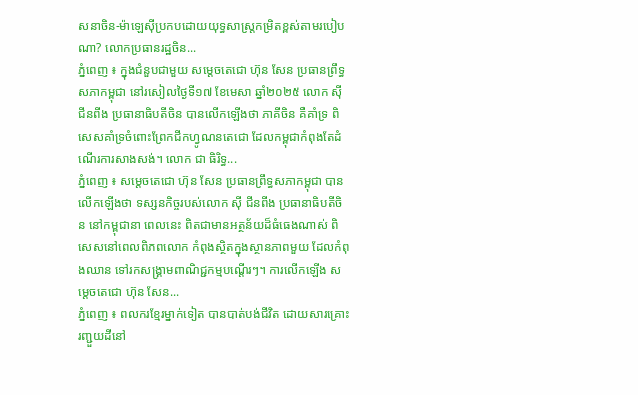សនាចិន-ម៉ាឡេស៊ីប្រកបដោយយុទ្ធសាស្ត្រកម្រិតខ្ពស់តាមរបៀបណា? លោកប្រធានរដ្ឋចិន...
ភ្នំពេញ ៖ ក្នុងជំនួបជាមួយ សម្តេចតេជោ ហ៊ុន សែន ប្រធានព្រឹទ្ធសភាកម្ពុជា នៅរសៀលថ្ងៃទី១៧ ខែមេសា ឆ្នាំ២០២៥ លោក ស៊ី ជីនពីង ប្រធានាធិបតីចិន បានលើកឡើងថា ភាគីចិន គឺគាំទ្រ ពិសេសគាំទ្រចំពោះព្រែកជីកហ្វូណនតេជោ ដែលកម្ពុជាកំពុងតែដំណើរការសាងសង់។ លោក ជា ធិរិទ្ធ...
ភ្នំពេញ ៖ សម្ដេចតេជោ ហ៊ុន សែន ប្រធានព្រឹទ្ធសភាកម្ពុជា បានលើកឡើងថា ទស្សនកិច្ចរបស់លោក ស៊ី ជីនពីង ប្រធានាធិបតីចិន នៅកម្ពុជានា ពេលនេះ ពិតជាមានអត្ថន័យដ៏ធំធេងណាស់ ពិសេសនៅពេលពិភពលោក កំពុងស្ថិតក្នុងស្ថានភាពមួយ ដែលកំពុងឈាន ទៅរកសង្គ្រាមពាណិជ្ជកម្មបណ្ដើរៗ។ ការលើកឡើង សម្ដេចតេជោ ហ៊ុន សែន...
ភ្នំពេញ ៖ ពលករខ្មែរម្នាក់ទៀត បានបាត់បង់ជីវិត ដោយសារគ្រោះរញ្ជួយដីនៅ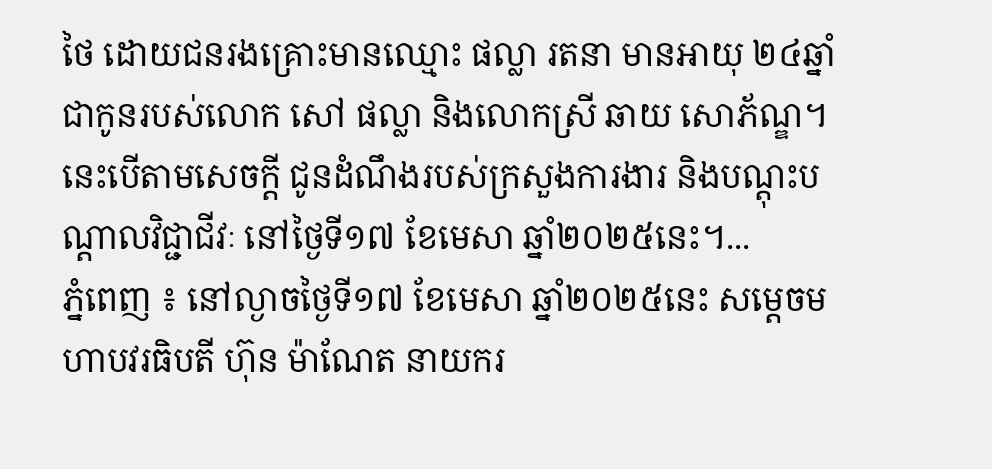ថៃ ដោយជនរងគ្រោះមានឈ្មោះ ផល្លា រតនា មានអាយុ ២៤ឆ្នាំ ជាកូនរបស់លោក សៅ ផល្លា និងលោកស្រី ឆាយ សោភ័ណ្ឌ។ នេះបើតាមសេចក្តី ជូនដំណឹងរបស់ក្រសួងការងារ និងបណ្តុះបណ្តាលវិជ្ជាជីវៈ នៅថ្ងៃទី១៧ ខែមេសា ឆ្នាំ២០២៥នេះ។...
ភ្នំពេញ ៖ នៅល្ងាចថ្ងៃទី១៧ ខែមេសា ឆ្នាំ២០២៥នេះ សម្ដេចមហាបវរធិបតី ហ៊ុន ម៉ាណែត នាយករ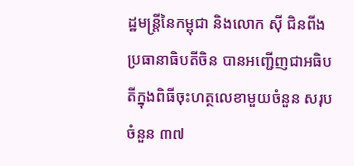ដ្ឋមន្ត្រីនៃកម្ពុជា និងលោក ស៊ី ជិនពីង ប្រធានាធិបតីចិន បានអញ្ជើញជាអធិបតីក្នុងពិធីចុះហត្ថលេខាមួយចំនួន សរុបចំនួន ៣៧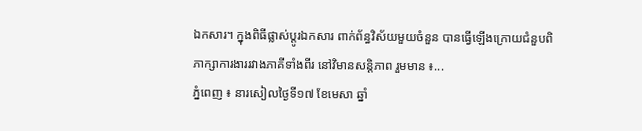ឯកសារ។ ក្នុងពិធីផ្លាស់ប្តូរឯកសារ ពាក់ព័ន្ធវិស័យមួយចំនួន បានធ្វើឡើងក្រោយជំនួបពិភាក្សាការងាររវាងភាគីទាំងពីរ នៅវិមានសន្ដិភាព រួមមាន ៖...
ភ្នំពេញ ៖ នារសៀលថ្ងៃទី១៧ ខែមេសា ឆ្នាំ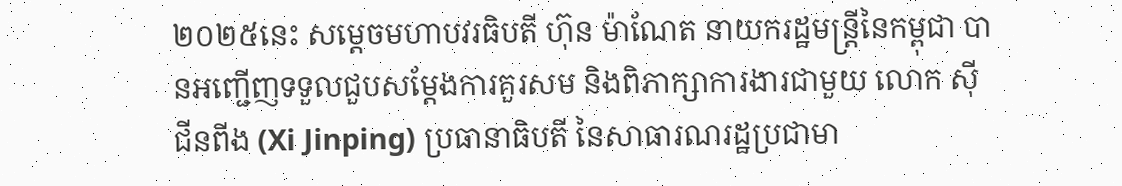២០២៥នេះ សម្តេចមហាបវរធិបតី ហ៊ុន ម៉ាណែត នាយករដ្ឋមន្ត្រីនៃកម្ពុជា បានអញ្ជើញទទួលជួបសម្តែងការគួរសម និងពិភាក្សាការងារជាមួយ លោក ស៊ី ជីនពីង (Xi Jinping) ប្រធានាធិបតី នៃសាធារណរដ្ឋប្រជាមា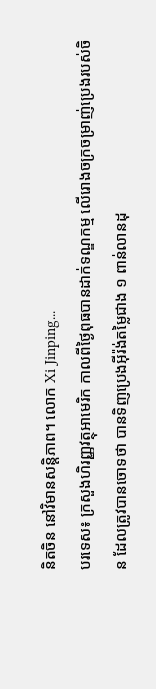និតចិន នៅវិមានសន្តិភាព។ លោក Xi Jinping...
បរទេស៖ ក្រសួងហិរញ្ញវត្ថុអាមេរិក កាលពីថ្ងៃពុធបានដាក់ទណ្ឌកម្ម លើរោងចក្រចម្រាញ់ប្រេងរបស់ចិន ដែលត្រូវបានចោទថា បានទិញប្រេងអ៊ីរ៉ង់តម្លៃជាង ១ ពាន់លានដុ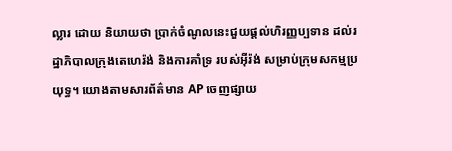ល្លារ ដោយ និយាយថា ប្រាក់ចំណូលនេះជួយផ្តល់ហិរញ្ញប្បទាន ដល់រដ្ឋាភិបាលក្រុងតេហេរ៉ង់ និងការគាំទ្រ របស់អ៊ីរ៉ង់ សម្រាប់ក្រុមសកម្មប្រយុទ្ធ។ យោងតាមសារព័ត៌មាន AP ចេញផ្សាយ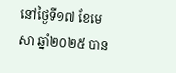នៅថ្ងៃទី១៧ ខែមេសា ឆ្នាំ២០២៥ បាន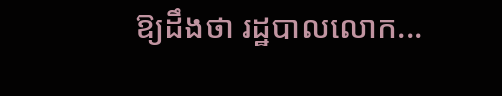ឱ្យដឹងថា រដ្ឋបាលលោក...